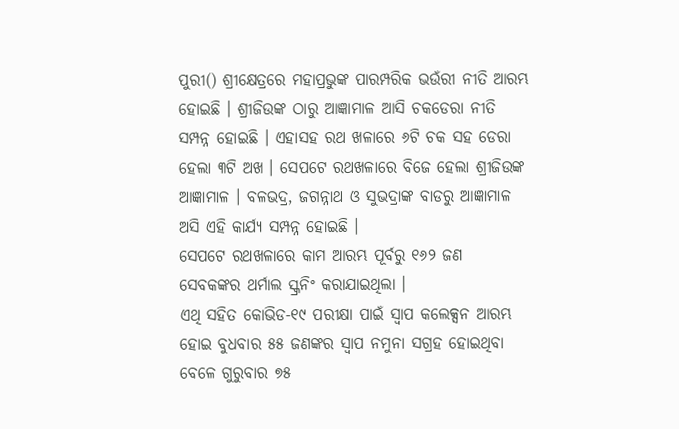ପୁରୀ() ଶ୍ରୀକ୍ଷେତ୍ରରେ ମହାପ୍ରଭୁଙ୍କ ପାରମ୍ପରିକ ଭଉଁରୀ ନୀତି ଆରମ୍ଭ ହୋଇଛି । ଶ୍ରୀଜିଉଙ୍କ ଠାରୁ ଆଜ୍ଞାମାଳ ଆସି ଚକଡେରା ନୀତି ସମ୍ପନ୍ନ ହୋଇଛି । ଏହାସହ ରଥ ଖଳାରେ ୬ଟି ଚକ ସହ ଡେରା ହେଲା ୩ଟି ଅଖ । ସେପଟେ ରଥଖଳାରେ ବିଜେ ହେଲା ଶ୍ରୀଜିଉଙ୍କ ଆଜ୍ଞାମାଳ । ବଳଭଦ୍ର, ଜଗନ୍ନାଥ ଓ ସୁଭଦ୍ରାଙ୍କ ବାଡରୁ ଆଜ୍ଞାମାଳ ଅସି ଏହି କାର୍ଯ୍ୟ ସମ୍ପନ୍ନ ହୋଇଛି ।
ସେପଟେ ରଥଖଳାରେ କାମ ଆରମ୍ଭ ପୂର୍ବରୁ ୧୬୨ ଜଣ ସେବକଙ୍କର ଥର୍ମାଲ ସ୍କ୍ରନିଂ କରାଯାଇଥିଲା ।
ଏଥି ସହିତ କୋଭିଡ-୧୯ ପରୀକ୍ଷା ପାଇଁ ସ୍ୱାପ କଲେକ୍ସନ ଆରମ୍ଭ ହୋଇ ବୁଧବାର ୫୫ ଜଣଙ୍କର ସ୍ୱାପ ନମୁନା ସଗ୍ରହ ହୋଇଥିବା ବେଳେ ଗୁରୁବାର ୭୫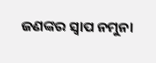ଜଣଙ୍କର ସ୍ୱାପ ନମୁନା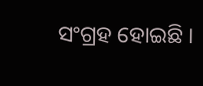ସଂଗ୍ରହ ହୋଇଛି ।